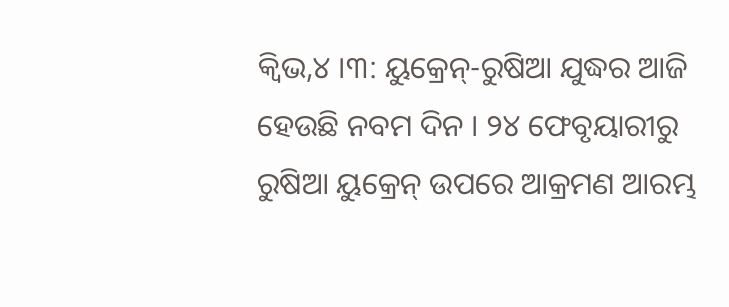କ୍ୱିଭ,୪ ।୩: ୟୁକ୍ରେନ୍-ରୁଷିଆ ଯୁଦ୍ଧର ଆଜି ହେଉଛି ନବମ ଦିନ । ୨୪ ଫେବୃୟାରୀରୁ ରୁଷିଆ ୟୁକ୍ରେନ୍ ଉପରେ ଆକ୍ରମଣ ଆରମ୍ଭ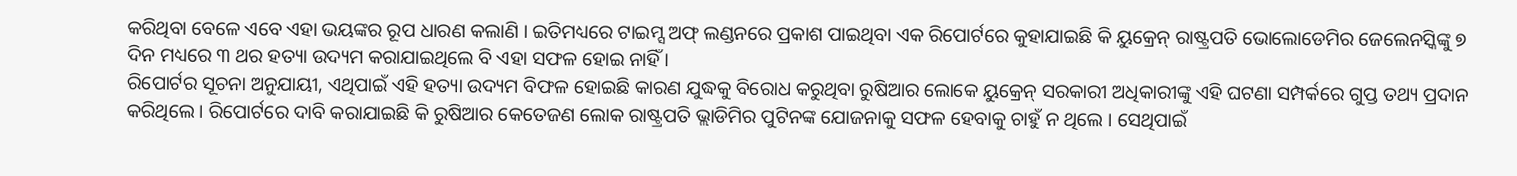କରିଥିବା ବେଳେ ଏବେ ଏହା ଭୟଙ୍କର ରୂପ ଧାରଣ କଲାଣି । ଇତିମଧ୍ୟରେ ଟାଇମ୍ସ ଅଫ୍ ଲଣ୍ଡନରେ ପ୍ରକାଶ ପାଇଥିବା ଏକ ରିପୋର୍ଟରେ କୁହାଯାଇଛି କି ୟୁକ୍ରେନ୍ ରାଷ୍ଟ୍ରପତି ଭୋଲୋଡେମିର ଜେଲେନସ୍କିଙ୍କୁ ୭ ଦିନ ମଧ୍ୟରେ ୩ ଥର ହତ୍ୟା ଉଦ୍ୟମ କରାଯାଇଥିଲେ ବି ଏହା ସଫଳ ହୋଇ ନାହିଁ ।
ରିପୋର୍ଟର ସୂଚନା ଅନୁଯାୟୀ, ଏଥିପାଇଁ ଏହି ହତ୍ୟା ଉଦ୍ୟମ ବିଫଳ ହୋଇଛି କାରଣ ଯୁଦ୍ଧକୁ ବିରୋଧ କରୁଥିବା ରୁଷିଆର ଲୋକେ ୟୁକ୍ରେନ୍ ସରକାରୀ ଅଧିକାରୀଙ୍କୁ ଏହି ଘଟଣା ସମ୍ପର୍କରେ ଗୁପ୍ତ ତଥ୍ୟ ପ୍ରଦାନ କରିଥିଲେ । ରିପୋର୍ଟରେ ଦାବି କରାଯାଇଛି କି ରୁଷିଆର କେତେଜଣ ଲୋକ ରାଷ୍ଟ୍ରପତି ଭ୍ଲାଡିମିର ପୁଟିନଙ୍କ ଯୋଜନାକୁ ସଫଳ ହେବାକୁ ଚାହୁଁ ନ ଥିଲେ । ସେଥିପାଇଁ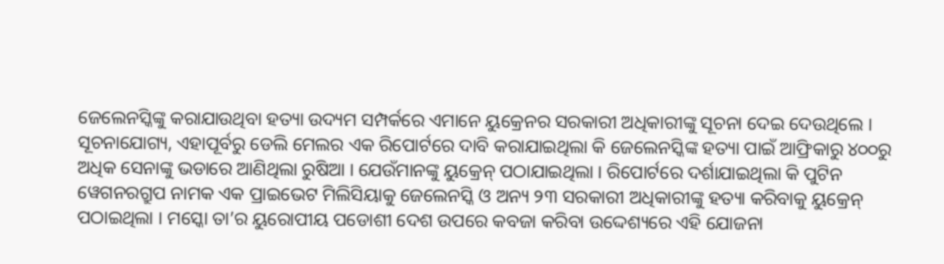ଜେଲେନସ୍କିଙ୍କୁ କରାଯାଉଥିବା ହତ୍ୟା ଉଦ୍ୟମ ସମ୍ପର୍କରେ ଏମାନେ ୟୁକ୍ରେନର ସରକାରୀ ଅଧିକାରୀଙ୍କୁ ସୂଚନା ଦେଇ ଦେଉଥିଲେ ।
ସୂଚନାଯୋଗ୍ୟ, ଏହାପୂର୍ବରୁ ଡେଲି ମେଲର ଏକ ରିପୋର୍ଟରେ ଦାବି କରାଯାଇଥିଲା କି ଜେଲେନସ୍କିଙ୍କ ହତ୍ୟା ପାଇଁ ଆଫ୍ରିକାରୁ ୪୦୦ରୁ ଅଧିକ ସେନାଙ୍କୁ ଭଡାରେ ଆଣିଥିଲା ରୁଷିଆ । ଯେଉଁମାନଙ୍କୁ ୟୁକ୍ରେନ୍ ପଠାଯାଇଥିଲା । ରିପୋର୍ଟରେ ଦର୍ଶାଯାଇଥିଲା କି ପୁଟିନ ୱେଗନରଗ୍ରୁପ ନାମକ ଏକ ପ୍ରାଇଭେଟ ମିଲିସିୟାକୁ ଜେଲେନସ୍କି ଓ ଅନ୍ୟ ୨୩ ସରକାରୀ ଅଧିକାରୀଙ୍କୁ ହତ୍ୟା କରିବାକୁ ୟୁକ୍ରେନ୍ ପଠାଇଥିଲା । ମସ୍କୋ ତା’ର ୟୁରୋପୀୟ ପଡୋଶୀ ଦେଶ ଉପରେ କବଜା କରିବା ଉଦ୍ଦେଶ୍ୟରେ ଏହି ଯୋଜନା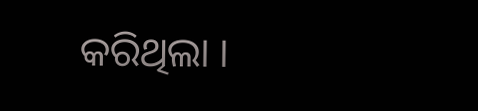କରିଥିଲା ।